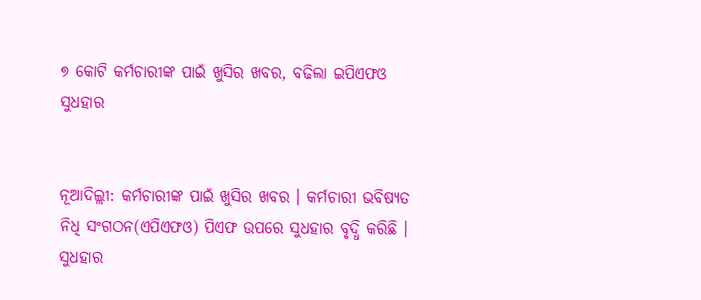୭ କୋଟି କର୍ମଚାରୀଙ୍କ ପାଇଁ ଖୁସିର ଖବର, ବଢିଲା ଇପିଏଫଓ ସୁଧହାର


ନୂଆଦିଲ୍ଲୀ: କର୍ମଚାରୀଙ୍କ ପାଇଁ ଖୁସିର ଖବର । କର୍ମଚାରୀ ଭବିଷ୍ୟତ ନିଧି ସଂଗଠନ(ଏପିଏଫଓ) ପିଏଫ ଉପରେ ସୁଧହାର ବୃଦ୍ଧି କରିଛି । ସୁଧହାର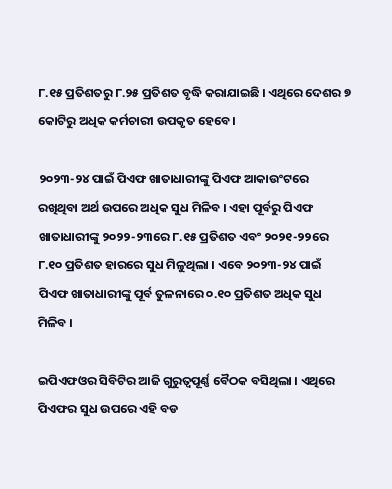୮.୧୫ ପ୍ରତିଶତରୁ ୮.୨୫ ପ୍ରତିଶତ ବୃଦ୍ଧି କରାଯାଇଛି । ଏଥିରେ ଦେଶର ୭ କୋଟିରୁ ଅଧିକ କର୍ମଚାରୀ ଉପକୃତ ହେବେ ।

୨୦୨୩-୨୪ ପାଇଁ ପିଏଫ ଖାତାଧାରୀଙ୍କୁ ପିଏଫ ଆକାଉଂଟରେ ରଖିଥିବା ଅର୍ଥ ଉପରେ ଅଧିକ ସୁଧ ମିଳିବ । ଏହା ପୂର୍ବରୁ ପିଏଫ ଖାତାଧାରୀଙ୍କୁ ୨୦୨୨-୨୩ରେ ୮.୧୫ ପ୍ରତିଶତ ଏବଂ ୨୦୨୧-୨୨ରେ ୮.୧୦ ପ୍ରତିଶତ ହାରରେ ସୁଧ ମିଳୁଥିଲା । ଏବେ ୨୦୨୩-୨୪ ପାଇଁ ପିଏଫ ଖାତାଧାରୀଙ୍କୁ ପୂର୍ବ ତୁଳନାରେ ୦.୧୦ ପ୍ରତିଶତ ଅଧିକ ସୁଧ ମିଳିବ ।

ଇପିଏଫଓର ସିବିଟିର ଆଜି ଗୁରୁତ୍ୱପୂର୍ଣ୍ଣ ବୈଠକ ବସିଥିଲା । ଏଥିରେ ପିଏଫର ସୁଧ ଉପରେ ଏହି ବଡ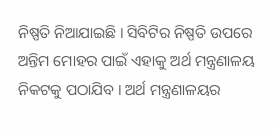ନିଷ୍ପତି ନିଆଯାଇଛି । ସିବିଟିର ନିଷ୍ପତି ଉପରେ ଅନ୍ତିମ ମୋହର ପାଇଁ ଏହାକୁ ଅର୍ଥ ମନ୍ତ୍ରଣାଳୟ ନିକଟକୁ ପଠାଯିବ । ଅର୍ଥ ମନ୍ତ୍ରଣାଳୟର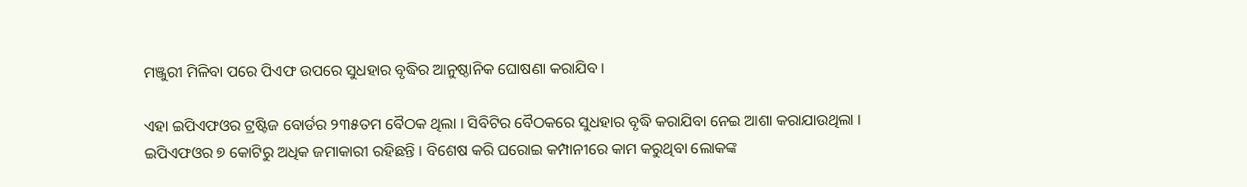ମଞ୍ଜୁରୀ ମିଳିବା ପରେ ପିଏଫ ଉପରେ ସୁଧହାର ବୃଦ୍ଧିର ଆନୁଷ୍ଠାନିକ ଘୋଷଣା କରାଯିବ ।

ଏହା ଇପିଏଫଓର ଟ୍ରଷ୍ଟିଜ ବୋର୍ଡର ୨୩୫ତମ ବୈଠକ ଥିଲା । ସିବିଟିର ବୈଠକରେ ସୁଧହାର ବୃଦ୍ଧି କରାଯିବା ନେଇ ଆଶା କରାଯାଉଥିଲା । ଇପିଏଫଓର ୭ କୋଟିରୁ ଅଧିକ ଜମାକାରୀ ରହିଛନ୍ତି । ବିଶେଷ କରି ଘରୋଇ କମ୍ପାନୀରେ କାମ କରୁଥିବା ଲୋକଙ୍କ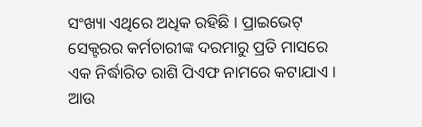ସଂଖ୍ୟା ଏଥିରେ ଅଧିକ ରହିଛି । ପ୍ରାଇଭେଟ୍ ସେକ୍ଟରର କର୍ମଚାରୀଙ୍କ ଦରମାରୁ ପ୍ରତି ମାସରେ ଏକ ନିର୍ଦ୍ଧାରିତ ରାଶି ପିଏଫ ନାମରେ କଟାଯାଏ । ଆଉ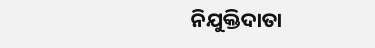ନିଯୁକ୍ତିଦାତା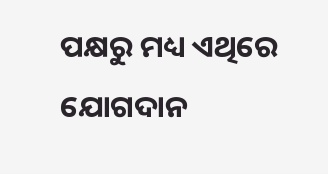ପକ୍ଷରୁ ମଧ୍ୟ ଏଥିରେ ଯୋଗଦାନ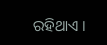ରହିଥାଏ ।